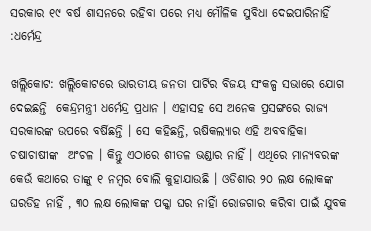ସରକାର ୧୯ ବର୍ଷ ଶାସନରେ ରହିବା ପରେ ମଧ୍ୟ ମୌଳିକ ସୁବିଧା ଦେଇପାରିନାହିଁ :ଧର୍ମେନ୍ଦ୍ର

ଖଲ୍ଲିକୋଟ: ଖଲ୍ଲିକୋଟରେ ଭାରତୀୟ ଜନତା ପାର୍ଟିର ବିଜୟ ସଂକଳ୍ପ ସଭାରେ ଯୋଗ ଦେଇଛନ୍ତି  କେନ୍ଦ୍ରମନ୍ତ୍ରୀ ଧର୍ମେନ୍ଦ୍ର ପ୍ରଧାନ । ଏହାସହ ସେ ଅନେକ ପ୍ରସଙ୍ଗରେ ରାଜ୍ୟ ସରକାରଙ୍କ ଉପରେ ବର୍ଷିଛନ୍ତି । ସେ କହିଛନ୍ତି, ଋଷିକଲ୍ୟାର ଏହି ଅବବାହିକା ଚଷାଚାଷୀଙ୍କ  ଅଂଚଳ । କିନ୍ତୁ ଏଠାରେ ଶୀତଳ ଭଣ୍ଡାର ନାହିଁ । ଏଥିରେ ମାନ୍ୟବରଙ୍କ କେଉଁ କଥାରେ ତାଙ୍କୁ ୧ ନମ୍ବର ବୋଲି କୁହାଯାଉଛି । ଓଡିଶାର ୨୦ ଲକ୍ଷ ଲୋକଙ୍କ ଘରଡିହ ନାହିଁ , ୩୦ ଲକ୍ଷ ଲୋକଙ୍କ ପକ୍କା ଘର ନାହିାଁ ରୋଜଗାର କରିବା ପାଇଁ ଯୁବକ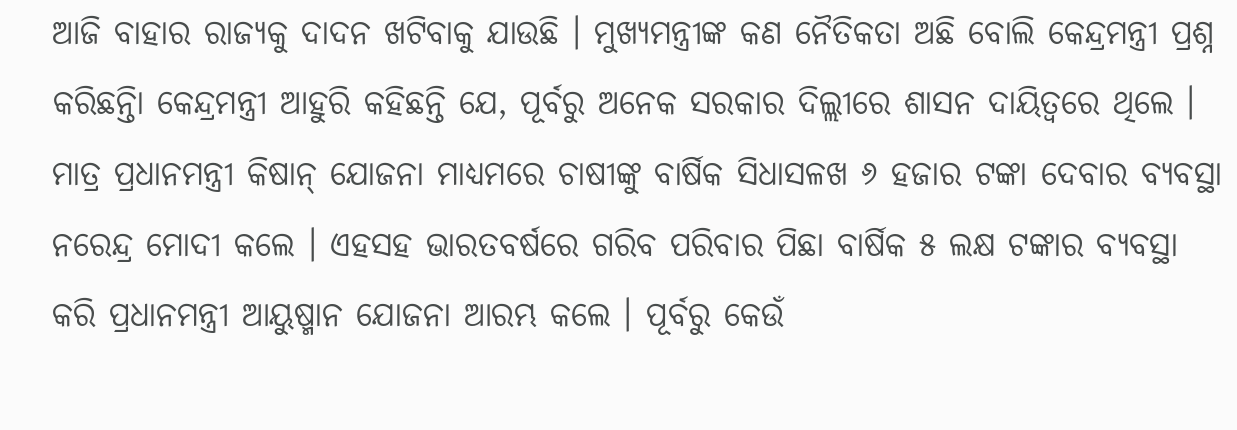ଆଜି ବାହାର ରାଜ୍ୟକୁ ଦାଦନ ଖଟିବାକୁ ଯାଉଛି । ମୁଖ୍ୟମନ୍ତ୍ରୀଙ୍କ କଣ ନୈତିକତା ଅଛି ବୋଲି କେନ୍ଦ୍ରମନ୍ତ୍ରୀ ପ୍ରଶ୍ନ କରିଛନ୍ତିା କେନ୍ଦ୍ରମନ୍ତ୍ରୀ ଆହୁରି କହିଛନ୍ତି ଯେ, ପୂର୍ବରୁ ଅନେକ ସରକାର ଦିଲ୍ଲୀରେ ଶାସନ ଦାୟିତ୍ୱରେ ଥିଲେ । ମାତ୍ର ପ୍ରଧାନମନ୍ତ୍ରୀ କିଷାନ୍ ଯୋଜନା ମାଧ୍ୟମରେ ଚାଷୀଙ୍କୁ ବାର୍ଷିକ ସିଧାସଳଖ ୬ ହଜାର ଟଙ୍କା ଦେବାର ବ୍ୟବସ୍ଥା ନରେନ୍ଦ୍ର ମୋଦୀ କଲେ । ଏହସହ ଭାରତବର୍ଷରେ ଗରିବ ପରିବାର ପିଛା ବାର୍ଷିକ ୫ ଲକ୍ଷ ଟଙ୍କାର ବ୍ୟବସ୍ଥା କରି ପ୍ରଧାନମନ୍ତ୍ରୀ ଆୟୁଷ୍ମାନ ଯୋଜନା ଆରମ୍ଭ କଲେ । ପୂର୍ବରୁ କେଉଁ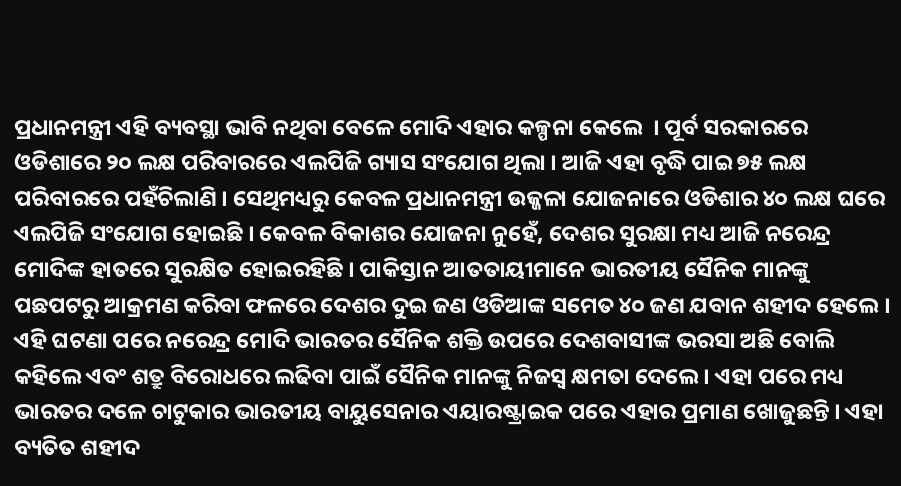ପ୍ରଧାନମନ୍ତ୍ରୀ ଏହି ବ୍ୟବସ୍ଥା ଭାବି ନଥିବା ବେଳେ ମୋଦି ଏହାର କଳ୍ପନା କେଲେ  । ପୂର୍ବ ସରକାରରେ ଓଡିଶାରେ ୨୦ ଲକ୍ଷ ପରିବାରରେ ଏଲପିଜି ଗ୍ୟାସ ସଂଯୋଗ ଥିଲା । ଆଜି ଏହା ବୃଦ୍ଧି ପାଇ ୭୫ ଲକ୍ଷ ପରିବାରରେ ପହଁଚିଲାଣି । ସେଥିମଧ୍ୟରୁ କେବଳ ପ୍ରଧାନମନ୍ତ୍ରୀ ଉଜ୍ଜଳା ଯୋଜନାରେ ଓଡିଶାର ୪୦ ଲକ୍ଷ ଘରେ ଏଲପିଜି ସଂଯୋଗ ହୋଇଛି । କେବଳ ବିକାଶର ଯୋଜନା ନୁହେଁ, ଦେଶର ସୁରକ୍ଷା ମଧ୍ୟ ଆଜି ନରେନ୍ଦ୍ର ମୋଦିଙ୍କ ହାତରେ ସୁରକ୍ଷିତ ହୋଇରହିଛି । ପାକିସ୍ତାନ ଆତତାୟୀମାନେ ଭାରତୀୟ ସୈନିକ ମାନଙ୍କୁ ପଛପଟରୁ ଆକ୍ରମଣ କରିବା ଫଳରେ ଦେଶର ଦୁଇ ଜଣ ଓଡିଆଙ୍କ ସମେତ ୪୦ ଜଣ ଯବାନ ଶହୀଦ ହେଲେ । ଏହି ଘଟଣା ପରେ ନରେନ୍ଦ୍ର ମୋଦି ଭାରତର ସୈନିକ ଶକ୍ତି ଉପରେ ଦେଶବାସୀଙ୍କ ଭରସା ଅଛି ବୋଲି କହିଲେ ଏବଂ ଶତ୍ରୁ ବିରୋଧରେ ଲଢିବା ପାଇଁ ସୈନିକ ମାନଙ୍କୁ ନିଜସ୍ୱ କ୍ଷମତା ଦେଲେ । ଏହା ପରେ ମଧ୍ୟ ଭାରତର ଦଳେ ଚାଟୁକାର ଭାରତୀୟ ବାୟୁସେନାର ଏୟାରଷ୍ଟ୍ରାଇକ ପରେ ଏହାର ପ୍ରମାଣ ଖୋଜୁଛନ୍ତି । ଏହା ବ୍ୟତିତ ଶହୀଦ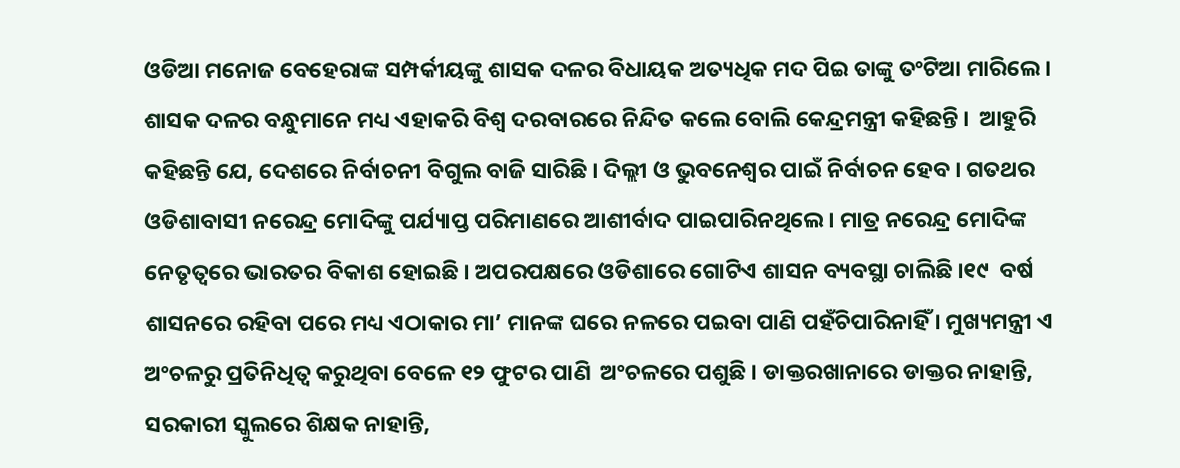ଓଡିଆ ମନୋଜ ବେହେରାଙ୍କ ସମ୍ପର୍କୀୟଙ୍କୁ ଶାସକ ଦଳର ବିଧାୟକ ଅତ୍ୟଧିକ ମଦ ପିଇ ତାଙ୍କୁ ତଂଟିଆ ମାରିଲେ । ଶାସକ ଦଳର ବନ୍ଧୁମାନେ ମଧ୍ୟ ଏହାକରି ବିଶ୍ୱ ଦରବାରରେ ନିନ୍ଦିତ କଲେ ବୋଲି କେନ୍ଦ୍ରମନ୍ତ୍ରୀ କହିଛନ୍ତି ।  ଆହୁରି କହିଛନ୍ତି ଯେ, ଦେଶରେ ନିର୍ବାଚନୀ ବିଗୁଲ ବାଜି ସାରିଛି । ଦିଲ୍ଲୀ ଓ ଭୁବନେଶ୍ୱର ପାଇଁ ନିର୍ବାଚନ ହେବ । ଗତଥର ଓଡିଶାବାସୀ ନରେନ୍ଦ୍ର ମୋଦିଙ୍କୁ ପର୍ଯ୍ୟାପ୍ତ ପରିମାଣରେ ଆଶୀର୍ବାଦ ପାଇପାରିନଥିଲେ । ମାତ୍ର ନରେନ୍ଦ୍ର ମୋଦିଙ୍କ ନେତୃତ୍ୱରେ ଭାରତର ବିକାଶ ହୋଇଛି । ଅପରପକ୍ଷରେ ଓଡିଶାରେ ଗୋଟିଏ ଶାସନ ବ୍ୟବସ୍ଥା ଚାଲିଛି ।୧୯  ବର୍ଷ ଶାସନରେ ରହିବା ପରେ ମଧ୍ୟ ଏଠାକାର ମା’ ମାନଙ୍କ ଘରେ ନଳରେ ପଇବା ପାଣି ପହଁଚିପାରିନାହିଁ । ମୁଖ୍ୟମନ୍ତ୍ରୀ ଏ ଅଂଚଳରୁ ପ୍ରତିନିଧିତ୍ୱ କରୁଥିବା ବେଳେ ୧୨ ଫୁଟର ପାଣି  ଅଂଚଳରେ ପଶୁଛି । ଡାକ୍ତରଖାନାରେ ଡାକ୍ତର ନାହାନ୍ତି, ସରକାରୀ ସ୍କୁଲରେ ଶିକ୍ଷକ ନାହାନ୍ତି,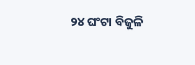୨୪ ଘଂଟା ବିଜୁଳି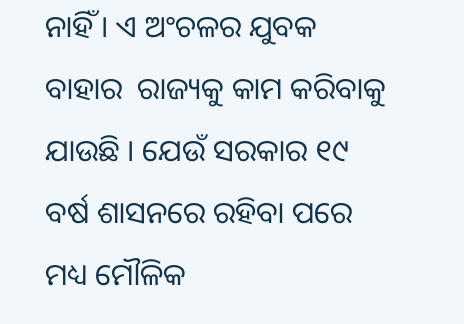ନାହିଁ । ଏ ଅଂଚଳର ଯୁବକ ବାହାର  ରାଜ୍ୟକୁ କାମ କରିବାକୁ ଯାଉଛି । ଯେଉଁ ସରକାର ୧୯ ବର୍ଷ ଶାସନରେ ରହିବା ପରେ ମଧ୍ୟ ମୌଳିକ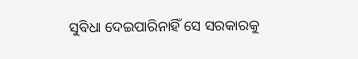ସୁବିଧା ଦେଇପାରିନାହିଁ ସେ ସରକାରକୁ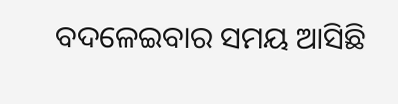ବଦଳେଇବାର ସମୟ ଆସିଛି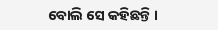ବୋଲି ସେ କହିଛନ୍ତି ।